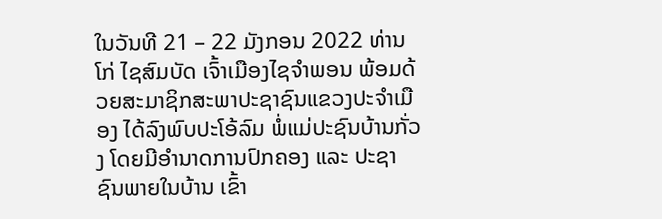ໃນວັນທີ 21 – 22 ມັງກອນ 2022 ທ່ານ ໂກ່ ໄຊສົມບັດ ເຈົ້າເມືອງໄຊຈໍາພອນ ພ້ອມດ້ວຍສະມາຊິກສະພາປະຊາຊົນແຂວງປະຈໍາເມືອງ ໄດ້ລົງພົບປະໂອ້ລົມ ພໍ່ແມ່ປະຊົນບ້ານກັ່ວງ ໂດຍມີອຳນາດການປົກຄອງ ແລະ ປະຊາຊົນພາຍໃນບ້ານ ເຂົ້າ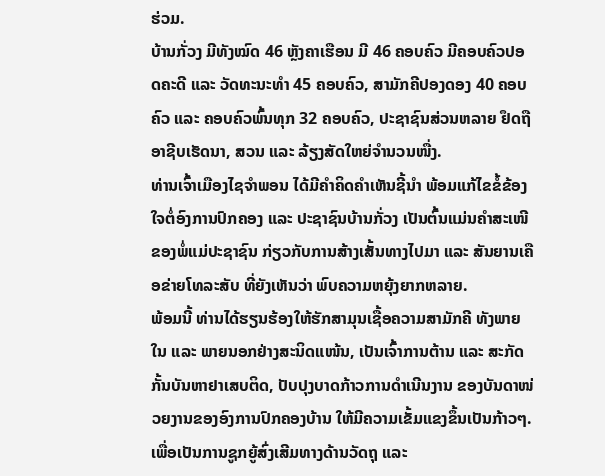ຮ່ວມ.
ບ້ານກັ່ວງ ມີທັງໝົດ 46 ຫຼັງຄາເຮືອນ ມີ 46 ຄອບຄົວ ມີຄອບຄົວປອດຄະດີ ແລະ ວັດທະນະທໍາ 45 ຄອບຄົວ, ສາມັກຄີປອງດອງ 40 ຄອບຄົວ ແລະ ຄອບຄົວພົ້ນທຸກ 32 ຄອບຄົວ, ປະຊາຊົນສ່ວນຫລາຍ ຢຶດຖືອາຊີບເຮັດນາ, ສວນ ແລະ ລ້ຽງສັດໃຫຍ່ຈໍານວນໜື່ງ.
ທ່ານເຈົ້າເມືອງໄຊຈໍາພອນ ໄດ້ມີຄໍາຄິດຄໍາເຫັນຊີ້ນໍາ ພ້ອມແກ້ໄຂຂໍ້ຂ້ອງໃຈຕໍ່ອົງການປົກຄອງ ແລະ ປະຊາຊົນບ້ານກັ່ວງ ເປັນຕົ້ນແມ່ນຄຳສະເໜີຂອງພໍ່ແມ່ປະຊາຊົນ ກ່ຽວກັບການສ້າງເສັ້ນທາງໄປມາ ແລະ ສັນຍານເຄືອຂ່າຍໂທລະສັບ ທີ່ຍັງເຫັນວ່າ ພົບຄວາມຫຍຸ້ງຍາກຫລາຍ.
ພ້ອມນີ້ ທ່ານໄດ້ຮຽນຮ້ອງໃຫ້ຮັກສາມຸນເຊື້ອຄວາມສາມັກຄີ ທັງພາຍໃນ ແລະ ພາຍນອກຢ່າງສະນິດແໜ້ນ, ເປັນເຈົ້າການຕ້ານ ແລະ ສະກັດກັ້ນບັນຫາຢາເສບຕິດ, ປັບປຸງບາດກ້າວການດຳເນີນງານ ຂອງບັນດາໜ່ວຍງານຂອງອົງການປົກຄອງບ້ານ ໃຫ້ມີຄວາມເຂັ້ມແຂງຂຶ້ນເປັນກ້າວໆ.
ເພື່ອເປັນການຊູກຍູ້ສົ່ງເສີມທາງດ້ານວັດຖຸ ແລະ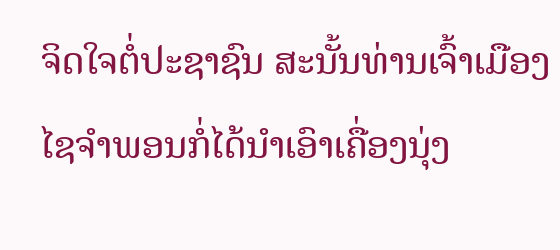ຈິດໃຈຕໍ່ປະຊາຊົນ ສະນັ້ນທ່ານເຈົ້າເມືອງໄຊຈໍາພອນກໍ່ໄດ້ນໍາເອົາເຄື່ອງນຸ່ງ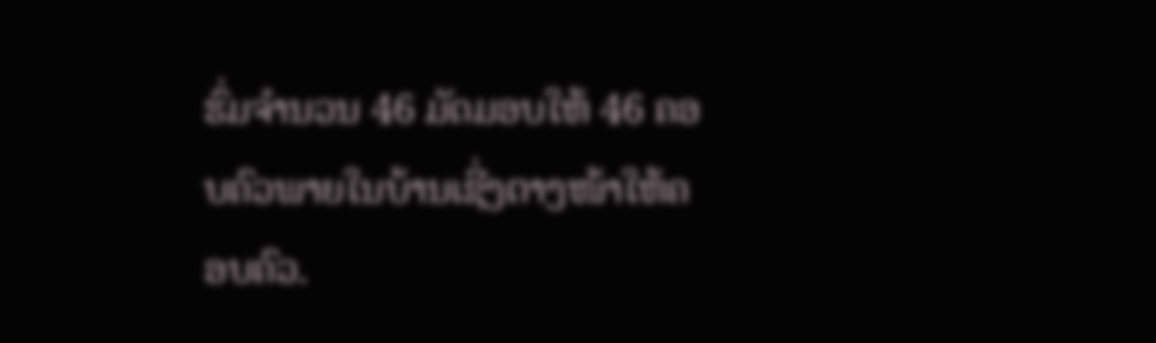ຮົ່ມຈໍານວນ 46 ມັດມອບໃຫ້ 46 ຄອບຄົວພາຍໃນບ້ານເຊີ່ງຕາງໜ້າໃຫ້ຄອບຄົວ.